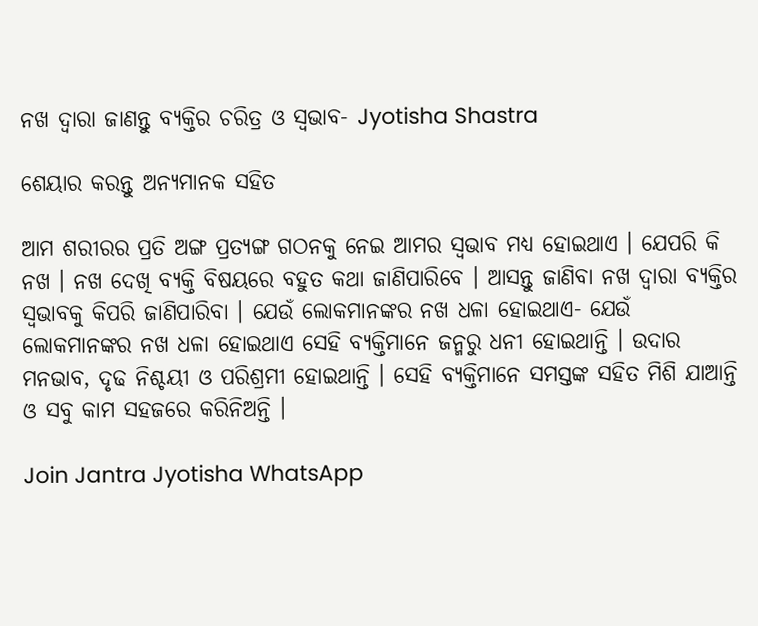ନଖ ଦ୍ଵାରା ଜାଣନ୍ତୁ ବ୍ୟକ୍ତିର ଚରିତ୍ର ଓ ସ୍ଵଭାବ- Jyotisha Shastra

ଶେୟାର କରନ୍ତୁ ଅନ୍ୟମାନକ ସହିତ

ଆମ ଶରୀରର ପ୍ରତି ଅଙ୍ଗ ପ୍ରତ୍ୟଙ୍ଗ ଗଠନକୁ ନେଇ ଆମର ସ୍ଵଭାବ ମଧ୍ୟ ହୋଇଥାଏ । ଯେପରି କି ନଖ । ନଖ ଦେଖି ବ୍ୟକ୍ତି ବିଷୟରେ ବହୁତ କଥା ଜାଣିପାରିବେ । ଆସନ୍ତୁ ଜାଣିବା ନଖ ଦ୍ଵାରା ବ୍ୟକ୍ତିର ସ୍ଵଭାବକୁ କିପରି ଜାଣିପାରିବା । ଯେଉଁ ଲୋକମାନଙ୍କର ନଖ ଧଳା ହୋଇଥାଏ- ଯେଉଁ ଲୋକମାନଙ୍କର ନଖ ଧଳା ହୋଇଥାଏ ସେହି ବ୍ୟକ୍ତିମାନେ ଜନ୍ମରୁ ଧନୀ ହୋଇଥାନ୍ତି । ଉଦାର ମନଭାବ, ଦୃଢ ନିଶ୍ଚୟୀ ଓ ପରିଶ୍ରମୀ ହୋଇଥାନ୍ତି । ସେହି ବ୍ୟକ୍ତିମାନେ ସମସ୍ତଙ୍କ ସହିତ ମିଶି ଯାଆନ୍ତି ଓ ସବୁ କାମ ସହଜରେ କରିନିଅନ୍ତି ।

Join Jantra Jyotisha WhatsApp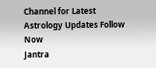Channel for Latest Astrology Updates Follow Now
Jantra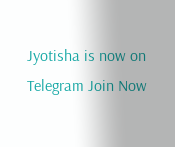Jyotisha is now on Telegram Join Now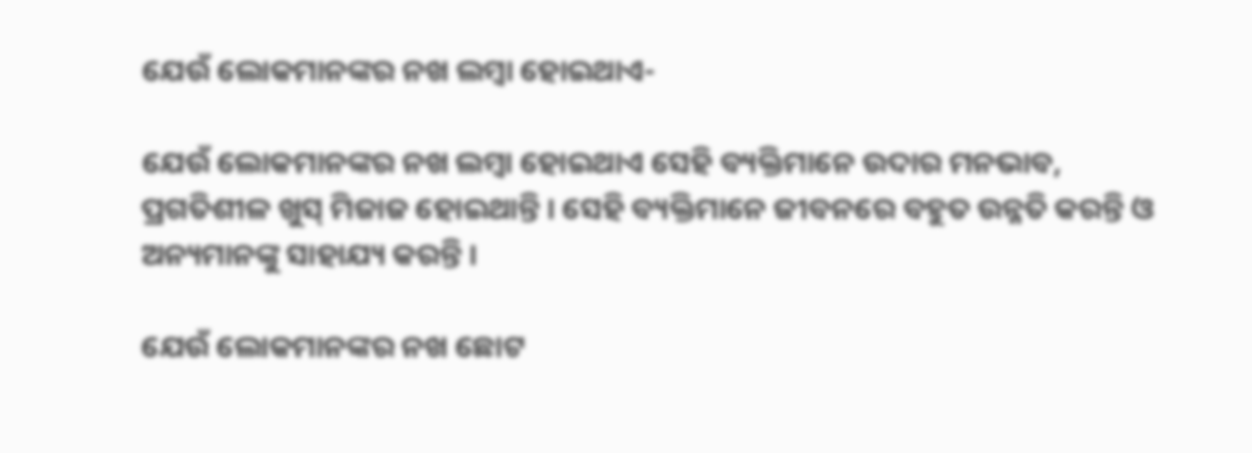ଯେଉଁ ଲୋକମାନଙ୍କର ନଖ ଲମ୍ବା ହୋଇଥାଏ-

ଯେଉଁ ଲୋକମାନଙ୍କର ନଖ ଲମ୍ବା ହୋଇଥାଏ ସେହି ବ୍ୟକ୍ତିମାନେ ଉଦାର ମନଭାବ, ପ୍ରଗତିଶୀଳ ଖୁସ୍ ମିଜାଜ ହୋଇଥାନ୍ତି । ସେହି ବ୍ୟକ୍ତିମାନେ ଜୀବନରେ ବହୁତ ଉନ୍ନତି କରନ୍ତି ଓ ଅନ୍ୟମାନଙ୍କୁ ସାହାଯ୍ୟ କରନ୍ତି ।

ଯେଉଁ ଲୋକମାନଙ୍କର ନଖ ଛୋଟ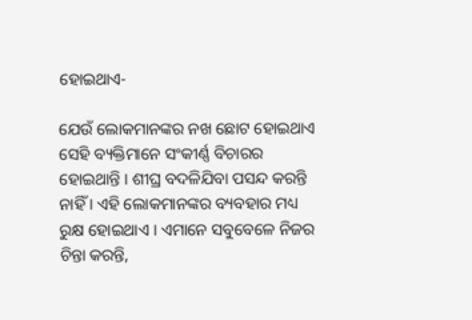ହୋଇଥାଏ-

ଯେଉଁ ଲୋକମାନଙ୍କର ନଖ ଛୋଟ ହୋଇଥାଏ ସେହି ବ୍ୟକ୍ତିମାନେ ସଂକୀର୍ଣ୍ଣ ବିଚାରର ହୋଇଥାନ୍ତି । ଶୀଘ୍ର ବଦଳିଯିବା ପସନ୍ଦ କରନ୍ତି ନାହିଁ । ଏହି ଲୋକମାନଙ୍କର ବ୍ୟବହାର ମଧ୍ୟ ରୁକ୍ଷ ହୋଇଥାଏ । ଏମାନେ ସବୁବେଳେ ନିଜର ଚିନ୍ତା କରନ୍ତି,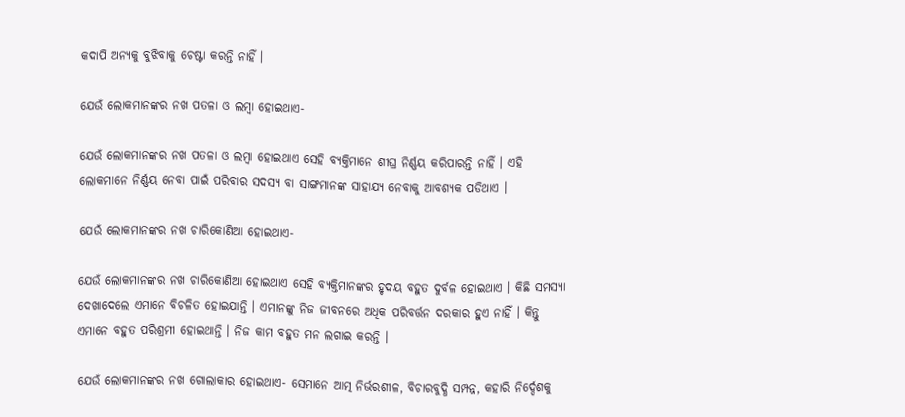କଦାପି ଅନ୍ୟକୁ ବୁଝିବାକୁ ଚେଷ୍ଟା କରନ୍ତି ନାହିଁ ।

ଯେଉଁ ଲୋକମାନଙ୍କର ନଖ ପତଳା ଓ ଲମ୍ବା ହୋଇଥାଏ-

ଯେଉଁ ଲୋକମାନଙ୍କର ନଖ ପତଳା ଓ ଲମ୍ବା ହୋଇଥାଏ ସେହି ବ୍ୟକ୍ତିମାନେ ଶୀଘ୍ର ନିର୍ଣ୍ଣୟ କରିପାରନ୍ତି ନାହିଁ । ଏହି ଲୋକମାନେ ନିର୍ଣ୍ଣୟ ନେବା ପାଇଁ ପରିବାର ସଦସ୍ୟ ବା ସାଙ୍ଗମାନଙ୍କ ସାହାଯ୍ୟ ନେବାକୁ ଆବଶ୍ୟକ ପଡିଥାଏ ।

ଯେଉଁ ଲୋକମାନଙ୍କର ନଖ ଚାରିକୋଣିଆ ହୋଇଥାଏ-

ଯେଉଁ ଲୋକମାନଙ୍କର ନଖ ଚାରିକୋଣିଆ ହୋଇଥାଏ ସେହି ବ୍ୟକ୍ତିମାନଙ୍କର ହୃଦୟ ବହୁତ ଦୁର୍ବଳ ହୋଇଥାଏ । କିଛି ସମସ୍ୟା ଦେଖାଦେଲେ ଏମାନେ ବିଚଳିତ ହୋଇଯାନ୍ତି । ଏମାନଙ୍କୁ ନିଜ ଜୀବନରେ ଅଧିକ ପରିବର୍ତ୍ତନ ଦରକାର ହୁଏ ନାହିଁ । କିନ୍ତୁ ଏମାନେ ବହୁତ ପରିଶ୍ରମୀ ହୋଇଥାନ୍ତି । ନିଜ କାମ ବହୁତ ମନ ଲଗାଇ କରନ୍ତି ।

ଯେଉଁ ଲୋକମାନଙ୍କର ନଖ ଗୋଲାକାର ହୋଇଥାଏ- ସେମାନେ ଆତ୍ମ ନିର୍ଭରଶୀଳ, ବିଚାରବୁଦ୍ଧି ସମ୍ପନ୍ନ, କହାରି ନିର୍ଦ୍ଦେଶକୁ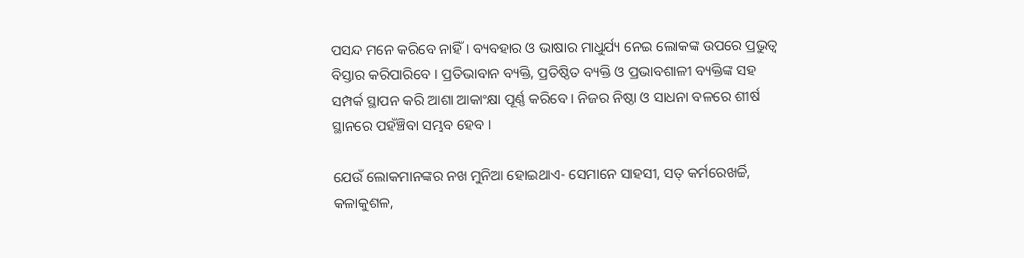ପସନ୍ଦ ମନେ କରିବେ ନାହିଁ । ବ୍ୟବହାର ଓ ଭାଷାର ମାଧୁର୍ଯ୍ୟ ନେଇ ଲୋକଙ୍କ ଉପରେ ପ୍ରଭୁତ୍ୱ ବିସ୍ତାର କରିପାରିବେ । ପ୍ରତିଭାବାନ ବ୍ୟକ୍ତି, ପ୍ରତିଷ୍ଠିତ ବ୍ୟକ୍ତି ଓ ପ୍ରଭାବଶାଳୀ ବ୍ୟକ୍ତିଙ୍କ ସହ ସମ୍ପର୍କ ସ୍ଥାପନ କରି ଆଶା ଆକାଂକ୍ଷା ପୂର୍ଣ୍ଣ କରିବେ । ନିଜର ନିଷ୍ଠା ଓ ସାଧନା ବଳରେ ଶୀର୍ଷ ସ୍ଥାନରେ ପହଁଞ୍ଚିବା ସମ୍ଭବ ହେବ ।

ଯେଉଁ ଲୋକମାନଙ୍କର ନଖ ମୁନିଆ ହୋଇଥାଏ- ସେମାନେ ସାହସୀ, ସତ୍ କର୍ମରେଖର୍ଚ୍ଚି, କଳାକୁଶଳ,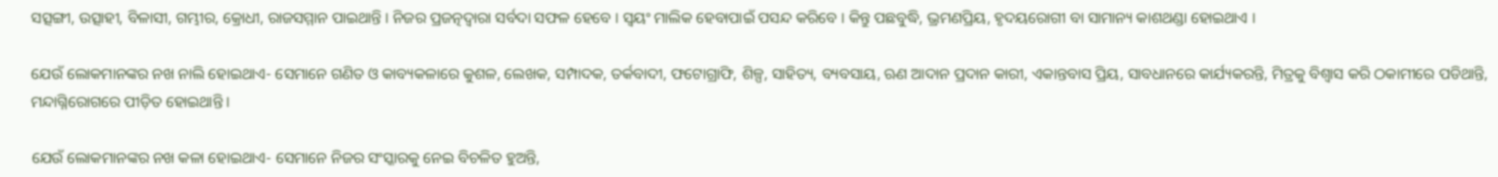ସତ୍ସଙ୍ଗୀ, ଉତ୍ସାହୀ, ବିଳାସୀ, ଗମ୍ଭୀର, କ୍ରୋଧୀ, ରାଜସମ୍ମାନ ପାଇଥାନ୍ତି । ନିଜର ପ୍ରଜତ୍ନଦ୍ୱାରା ସର୍ବଦା ସଫଳ ହେବେ । ସ୍ୱୟଂ ମାଲିକ ହେବାପାଇଁ ପସନ୍ଦ କରିବେ । କିନ୍ତୁ ପଛବୁଦ୍ଧି, ଭ୍ରମଣପ୍ରିୟ, ହୃଦୟରୋଗୀ ବା ସାମାନ୍ୟ କାଶଥଣ୍ଡା ହୋଇଥାଏ ।

ଯେଉଁ ଲୋକମାନଙ୍କର ନଖ ନାଲି ହୋଇଥାଏ- ସେମାନେ ଗଣିତ ଓ କାବ୍ୟକଳାରେ କୁଶଳ, ଲେଖକ, ସମ୍ପାଦକ, ତର୍କବାଦୀ, ଫଟୋଗ୍ରାଫି, ଶିଳ୍ପ, ସାହିତ୍ୟ, ବ୍ୟବସାୟ, ଋଣ ଆଦାନ ପ୍ରଦାନ କାରୀ, ଏକାନ୍ତବାସ ପ୍ରିୟ, ସାବଧାନରେ କାର୍ଯ୍ୟକରନ୍ତି, ମିତ୍ରକୁ ବିଶ୍ୱାସ କରି ଠକାମୀରେ ପଡିଥାନ୍ତି, ମନ୍ଦାଗ୍ନିରୋଗରେ ପୀଡ଼ିତ ହୋଇଥାନ୍ତି ।

ଯେଉଁ ଲୋକମାନଙ୍କର ନଖ କଳା ହୋଇଥାଏ- ସେମାନେ ନିଜର ସଂସ୍କାରକୁ ନେଇ ବିଚଳିତ ହୁଅନ୍ତି,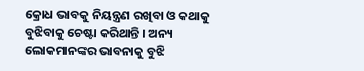କ୍ରୋଧ ଭାବକୁ ନିୟନ୍ତ୍ରଣ ରଖିବା ଓ କଥାକୁ ବୁଝିବାକୁ ଚେଷ୍ଟା କରିଥାନ୍ତି । ଅନ୍ୟ ଲୋକମାନଙ୍କର ଭାବନାକୁ ବୁଝି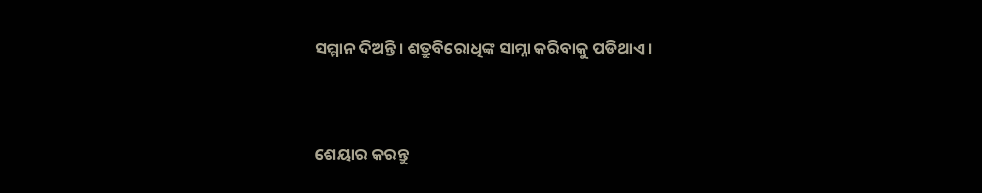ସମ୍ମାନ ଦିଅନ୍ତି । ଶତ୍ରୁବିରୋଧିଙ୍କ ସାମ୍ନା କରିବାକୁ ପଡିଥାଏ ।


ଶେୟାର କରନ୍ତୁ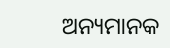ଅନ୍ୟମାନକ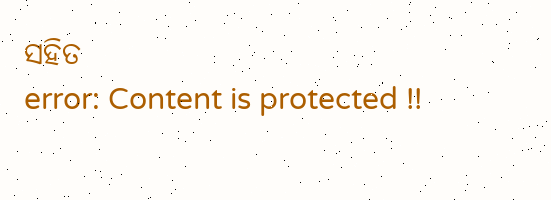ସହିତ
error: Content is protected !!